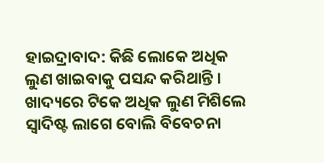ହାଇଦ୍ରାବାଦ: କିଛି ଲୋକେ ଅଧିକ ଲୁଣ ଖାଇବାକୁ ପସନ୍ଦ କରିଥାନ୍ତି । ଖାଦ୍ୟରେ ଟିକେ ଅଧିକ ଲୁଣ ମିଶିଲେ ସ୍ବାଦିଷ୍ଟ ଲାଗେ ବୋଲି ବିବେଚନା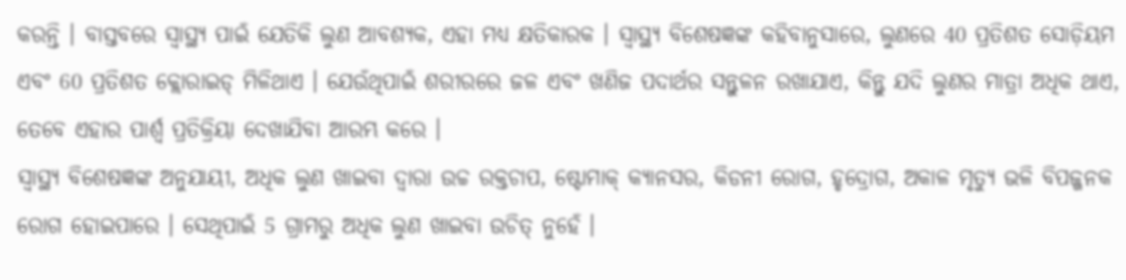କରନ୍ତି । ବାସ୍ତବରେ ସ୍ୱାସ୍ଥ୍ୟ ପାଇଁ ଯେତିକି ଲୁଣ ଆବଶ୍ୟକ, ଏହା ମଧ୍ୟ କ୍ଷତିକାରକ । ସ୍ୱାସ୍ଥ୍ୟ ବିଶେଷଜ୍ଞଙ୍କ କହିବାନୁସାରେ, ଲୁଣରେ 40 ପ୍ରତିଶତ ସୋଡ଼ିୟମ ଏବଂ 60 ପ୍ରତିଶତ କ୍ଲୋରାଇଡ୍ ମିଳିଥାଏ । ଯେଉଁଥିପାଇଁ ଶରୀରରେ ଜଳ ଏବଂ ଖଣିଜ ପଦାର୍ଥର ସନ୍ତୁଳନ ରଖାଯାଏ, କିନ୍ତୁ ଯଦି ଲୁଣର ମାତ୍ରା ଅଧିକ ଥାଏ, ତେବେ ଏହାର ପାର୍ଶ୍ୱ ପ୍ରତିକ୍ରିୟା ଦେଖାଯିବା ଆରମ୍ଭ କରେ ।
ସ୍ୱାସ୍ଥ୍ୟ ବିଶେଷଜ୍ଞଙ୍କ ଅନୁଯାୟୀ, ଅଧିକ ଲୁଣ ଖାଇବା ଦ୍ୱାରା ଉଚ୍ଚ ରକ୍ତଚାପ, ଷ୍ଟୋମାକ୍ କ୍ୟାନସର, କିଡନୀ ରୋଗ, ହୃଦ୍ରୋଗ, ଅକାଳ ମୃତ୍ୟୁ ଭଳି ବିପଜ୍ଜନକ ରୋଗ ହୋଇପାରେ । ସେଥିପାଇଁ 5 ଗ୍ରାମରୁ ଅଧିକ ଲୁଣ ଖାଇବା ଉଚିତ୍ ନୁହେଁ ।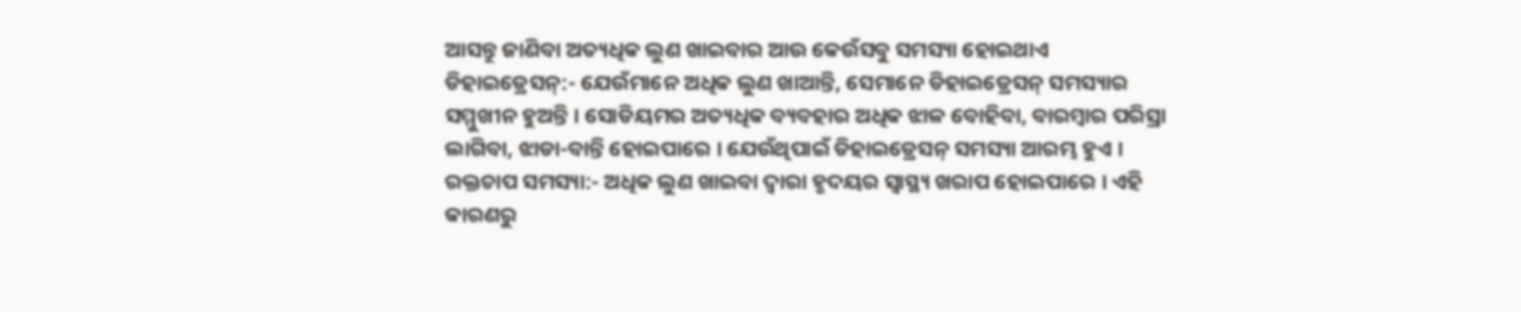ଆସନ୍ତୁ ଜାଣିବା ଅତ୍ୟଧିକ ଲୁଣ ଖାଇବାର ଆଉ କେଉଁସବୁ ସମସ୍ୟା ହୋଇଥାଏ
ଡିହାଇଡ୍ରେସନ୍:- ଯେଉଁମାନେ ଅଧିକ ଲୁଣ ଖାଆନ୍ତି, ସେମାନେ ଡିହାଇଡ୍ରେସନ୍ ସମସ୍ୟାର ସମ୍ମୁଖୀନ ହୁଅନ୍ତି । ସୋଡିୟମର ଅତ୍ୟଧିକ ବ୍ୟବହାର ଅଧିକ ଝାଳ ବୋହିବା, ବାରମ୍ବାର ପରିସ୍ରା ଲାଗିବା, ଝାଡା-ବାନ୍ତି ହୋଇପାରେ । ଯେଉଁଥିପାଇଁ ଡିହାଇଡ୍ରେସନ୍ ସମସ୍ୟା ଆରମ୍ଭ ହୁଏ ।
ରକ୍ତଚାପ ସମସ୍ୟା:- ଅଧିକ ଲୁଣ ଖାଇବା ଦ୍ୱାରା ହୃଦୟର ସ୍ୱାସ୍ଥ୍ୟ ଖରାପ ହୋଇପାରେ । ଏହି କାରଣରୁ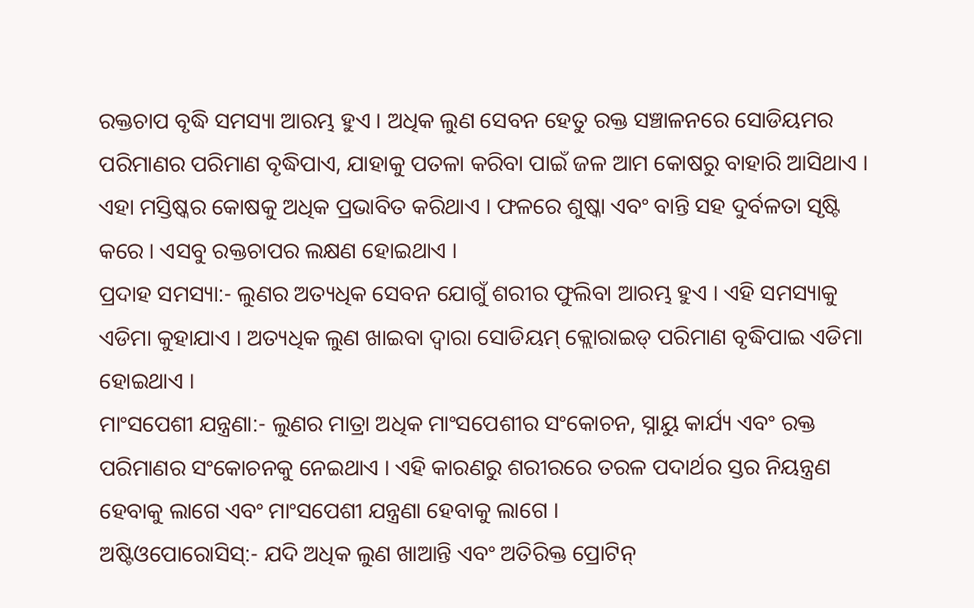ରକ୍ତଚାପ ବୃଦ୍ଧି ସମସ୍ୟା ଆରମ୍ଭ ହୁଏ । ଅଧିକ ଲୁଣ ସେବନ ହେତୁ ରକ୍ତ ସଞ୍ଚାଳନରେ ସୋଡିୟମର ପରିମାଣର ପରିମାଣ ବୃଦ୍ଧିପାଏ, ଯାହାକୁ ପତଳା କରିବା ପାଇଁ ଜଳ ଆମ କୋଷରୁ ବାହାରି ଆସିଥାଏ । ଏହା ମସ୍ତିଷ୍କର କୋଷକୁ ଅଧିକ ପ୍ରଭାବିତ କରିଥାଏ । ଫଳରେ ଶୁଷ୍କା ଏବଂ ବାନ୍ତି ସହ ଦୁର୍ବଳତା ସୃଷ୍ଟି କରେ । ଏସବୁ ରକ୍ତଚାପର ଲକ୍ଷଣ ହୋଇଥାଏ ।
ପ୍ରଦାହ ସମସ୍ୟା:- ଲୁଣର ଅତ୍ୟଧିକ ସେବନ ଯୋଗୁଁ ଶରୀର ଫୁଲିବା ଆରମ୍ଭ ହୁଏ । ଏହି ସମସ୍ୟାକୁ ଏଡିମା କୁହାଯାଏ । ଅତ୍ୟଧିକ ଲୁଣ ଖାଇବା ଦ୍ୱାରା ସୋଡିୟମ୍ କ୍ଲୋରାଇଡ୍ ପରିମାଣ ବୃଦ୍ଧିପାଇ ଏଡିମା ହୋଇଥାଏ ।
ମାଂସପେଶୀ ଯନ୍ତ୍ରଣା:- ଲୁଣର ମାତ୍ରା ଅଧିକ ମାଂସପେଶୀର ସଂକୋଚନ, ସ୍ନାୟୁ କାର୍ଯ୍ୟ ଏବଂ ରକ୍ତ ପରିମାଣର ସଂକୋଚନକୁ ନେଇଥାଏ । ଏହି କାରଣରୁ ଶରୀରରେ ତରଳ ପଦାର୍ଥର ସ୍ତର ନିୟନ୍ତ୍ରଣ ହେବାକୁ ଲାଗେ ଏବଂ ମାଂସପେଶୀ ଯନ୍ତ୍ରଣା ହେବାକୁ ଲାଗେ ।
ଅଷ୍ଟିଓପୋରୋସିସ୍:- ଯଦି ଅଧିକ ଲୁଣ ଖାଆନ୍ତି ଏବଂ ଅତିରିକ୍ତ ପ୍ରୋଟିନ୍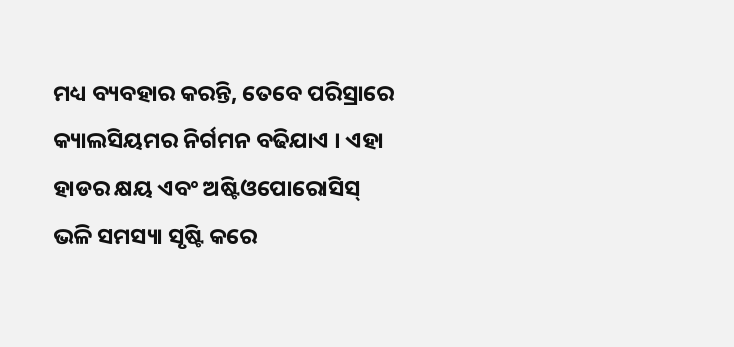ମଧ୍ୟ ବ୍ୟବହାର କରନ୍ତି, ତେବେ ପରିସ୍ରାରେ କ୍ୟାଲସିୟମର ନିର୍ଗମନ ବଢିଯାଏ । ଏହା ହାଡର କ୍ଷୟ ଏବଂ ଅଷ୍ଟିଓପୋରୋସିସ୍ ଭଳି ସମସ୍ୟା ସୃଷ୍ଟି କରେ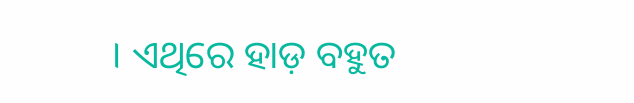। ଏଥିରେ ହାଡ଼ ବହୁତ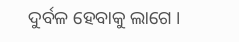ଦୁର୍ବଳ ହେବାକୁ ଲାଗେ ।